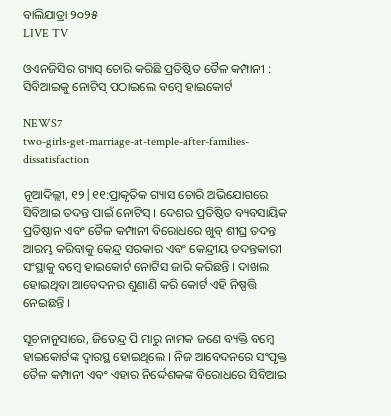ବାଲିଯାତ୍ରା ୨୦୨୫
LIVE TV

ଓଏନଜିସିର ଗ୍ୟାସ୍ ଚୋରି କରିଛି ପ୍ରତିଷ୍ଠିତ ତୈଳ କମ୍ପାନୀ : ସିବିଆଇକୁ ନୋଟିସ୍ ପଠାଇଲେ ବମ୍ବେ ହାଇକୋର୍ଟ

NEWS7
two-girls-get-marriage-at-temple-after-families-dissatisfaction

ନୂଆଦିଲ୍ଲୀ, ୧୨|୧୧:ପ୍ରାକୃତିକ ଗ୍ୟାସ ଚୋରି ଅଭିଯୋଗରେ ସିବିଆଇ ତଦନ୍ତ ପାଇଁ ନୋଟିସ୍ । ଦେଶର ପ୍ରତିଷ୍ଠିତ ବ୍ୟବସାୟିକ ପ୍ରତିଷ୍ଠାନ ଏବଂ ତୈଳ କମ୍ପାନୀ ବିରୋଧରେ ଖୁବ୍ ଶୀଘ୍ର ତଦନ୍ତ ଆରମ୍ଭ କରିବାକୁ କେନ୍ଦ୍ର ସରକାର ଏବଂ କେନ୍ଦ୍ରୀୟ ତଦନ୍ତକାରୀ ସଂସ୍ଥାକୁ ବମ୍ବେ ହାଇକୋର୍ଟ ନୋଟିସ ଜାରି କରିଛନ୍ତି । ଦାଖଲ ହୋଇଥିବା ଆବେଦନର ଶୁଣାଣି କରି କୋର୍ଟ ଏହି ନିଷ୍ପତ୍ତି ନେଇଛନ୍ତି ।

ସୂଚନାନୁସାରେ, ଜିତେନ୍ଦ୍ର ପି ମାରୁ ନାମକ ଜଣେ ବ୍ୟକ୍ତି ବମ୍ବେ ହାଇକୋର୍ଟଙ୍କ ଦ୍ୱାରସ୍ଥ ହୋଇଥିଲେ । ନିଜ ଆବେଦନରେ ସଂପୃକ୍ତ ତୈଳ କମ୍ପାନୀ ଏବଂ ଏହାର ନିର୍ଦ୍ଦେଶକଙ୍କ ବିରୋଧରେ ସିବିଆଇ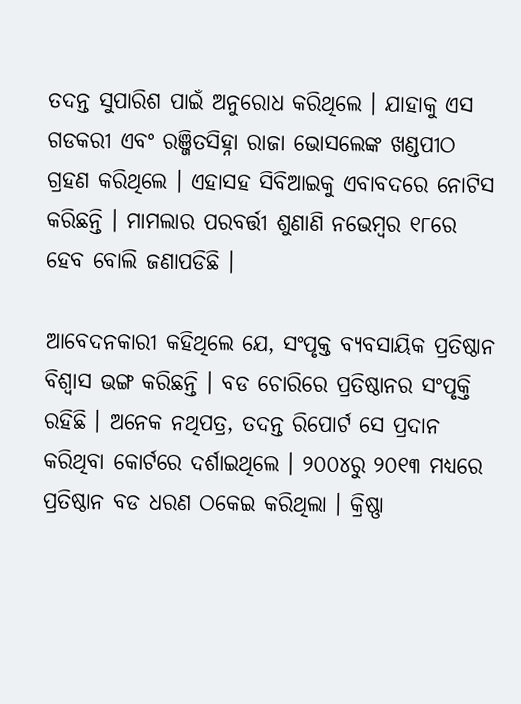ତଦନ୍ତ ସୁପାରିଶ ପାଇଁ ଅନୁରୋଧ କରିଥିଲେ । ଯାହାକୁ ଏସ ଗଡକରୀ ଏବଂ ରଞ୍ଜିତସିହ୍ନା ରାଜା ଭୋସଲେଙ୍କ ଖଣ୍ଡପୀଠ ଗ୍ରହଣ କରିଥିଲେ । ଏହାସହ ସିବିଆଇକୁ ଏବାବଦରେ ନୋଟିସ କରିଛନ୍ତି । ମାମଲାର ପରବର୍ତ୍ତୀ ଶୁଣାଣି ନଭେମ୍ବର ୧୮ରେ ହେବ ବୋଲି ଜଣାପଡିଛି ।

ଆବେଦନକାରୀ କହିଥିଲେ ଯେ, ସଂପୃକ୍ତ ବ୍ୟବସାୟିକ ପ୍ରତିଷ୍ଠାନ ବିଶ୍ବାସ ଭଙ୍ଗ କରିଛନ୍ତି । ବଡ ଚୋରିରେ ପ୍ରତିଷ୍ଠାନର ସଂପୃକ୍ତି ରହିଛି । ଅନେକ ନଥିପତ୍ର, ତଦନ୍ତ ରିପୋର୍ଟ ସେ ପ୍ରଦାନ କରିଥିବା କୋର୍ଟରେ ଦର୍ଶାଇଥିଲେ । ୨୦୦୪ରୁ ୨୦୧୩ ମଧ୍ୟରେ ପ୍ରତିଷ୍ଠାନ ବଡ ଧରଣ ଠକେଇ କରିଥିଲା । କ୍ରିଷ୍ଣା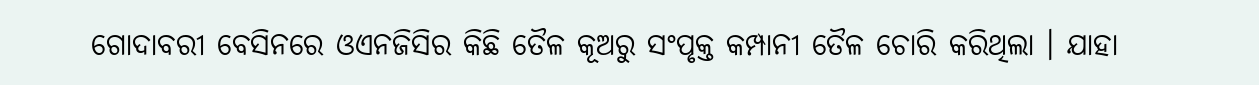ଗୋଦାବରୀ ବେସିନରେ ଓଏନଜିସିର କିଛି ତୈଳ କୂଅରୁ ସଂପୃକ୍ତ କମ୍ପାନୀ ତୈଳ ଚୋରି କରିଥିଲା । ଯାହା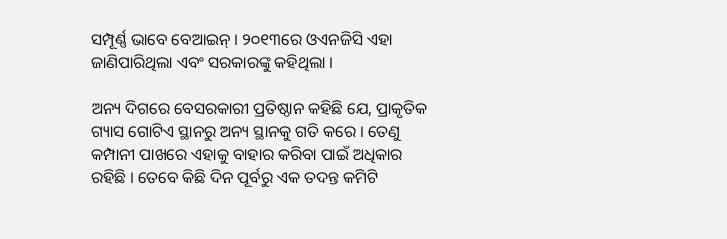ସମ୍ପୂର୍ଣ୍ଣ ଭାବେ ବେଆଇନ୍ । ୨୦୧୩ରେ ଓଏନଜିସି ଏହା ଜାଣିପାରିଥିଲା ଏବଂ ସରକାରଙ୍କୁ କହିଥିଲା ।

ଅନ୍ୟ ଦିଗରେ ବେସରକାରୀ ପ୍ରତିଷ୍ଠାନ କହିଛି ଯେ, ପ୍ରାକୃତିକ ଗ୍ୟାସ ଗୋଟିଏ ସ୍ଥାନରୁ ଅନ୍ୟ ସ୍ଥାନକୁ ଗତି କରେ । ତେଣୁ କମ୍ପାନୀ ପାଖରେ ଏହାକୁ ବାହାର କରିବା ପାଇଁ ଅଧିକାର ରହିଛି । ତେବେ କିଛି ଦିନ ପୂର୍ବରୁ ଏକ ତଦନ୍ତ କମିଟି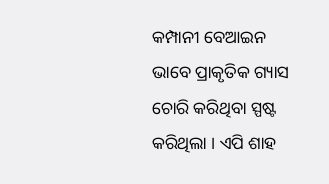କମ୍ପାନୀ ବେଆଇନ ଭାବେ ପ୍ରାକୃତିକ ଗ୍ୟାସ ଚୋରି କରିଥିବା ସ୍ପଷ୍ଟ କରିଥିଲା । ଏପି ଶାହ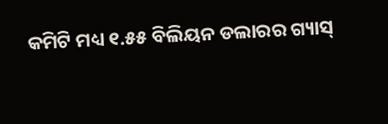କମିଟି ମଧ୍ୟ ୧.୫୫ ବିଲିୟନ ଡଲାରର ଗ୍ୟାସ୍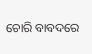ଚୋରି ବାବଦରେ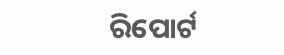ରିପୋର୍ଟ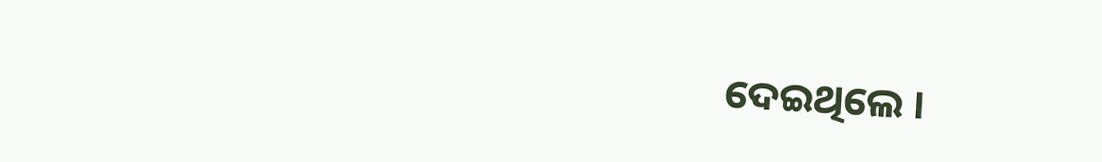ଦେଇଥିଲେ ।